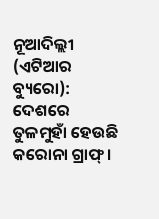ନୂଆଦିଲ୍ଲୀ (ଏଟିଆର ବ୍ୟୁରୋ): ଦେଶରେ ତୁଳମୁହାଁ ହେଉଛି କରୋନା ଗ୍ରାଫ୍ ।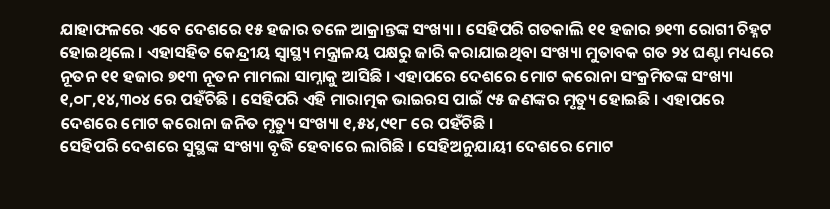ଯାହାଫଳରେ ଏବେ ଦେଶରେ ୧୫ ହଜାର ତଳେ ଆକ୍ରାନ୍ତଙ୍କ ସଂଖ୍ୟା । ସେହିପରି ଗତକାଲି ୧୧ ହଜାର ୭୧୩ ରୋଗୀ ଚିହ୍ନଟ ହୋଇଥିଲେ । ଏହାସହିତ କେନ୍ଦ୍ରୀୟ ସ୍ୱାସ୍ଥ୍ୟ ମନ୍ତ୍ରାଳୟ ପକ୍ଷରୁ ଜାରି କରାଯାଇଥିବା ସଂଖ୍ୟା ମୁତାବକ ଗତ ୨୪ ଘଣ୍ଟା ମଧ୍ୟରେ ନୂତନ ୧୧ ହଜାର ୭୧୩ ନୂତନ ମାମଲା ସାମ୍ନାକୁ ଆସିଛି । ଏହାପରେ ଦେଶରେ ମୋଟ କରୋନା ସଂକ୍ରମିତଙ୍କ ସଂଖ୍ୟା ୧,୦୮,୧୪,୩୦୪ ରେ ପହଁଚିଛି । ସେହିପରି ଏହି ମାରାତ୍ମକ ଭାଇରସ ପାଇଁ ୯୫ ଜଣଙ୍କର ମୃତ୍ୟୁ ହୋଇଛି । ଏହାପରେ ଦେଶରେ ମୋଟ କରୋନା ଜନିତ ମୃତ୍ୟୁ ସଂଖ୍ୟା ୧,୫୪,୯୧୮ ରେ ପହଁଚିଛି ।
ସେହିପରି ଦେଶରେ ସୁସ୍ଥଙ୍କ ସଂଖ୍ୟା ବୃଦ୍ଧି ହେବାରେ ଲାଗିଛି । ସେହିଅନୁଯାୟୀ ଦେଶରେ ମୋଟ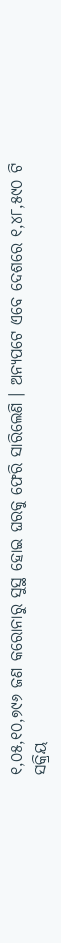୧,୦୫,୧୦,୭୯୬ ଜଣ କରୋନାରୁ ସୁସ୍ଥ ହୋଇ ଘରକୁ ଫେରି ସାରିଲେଣି । ଅନ୍ୟପଟେ ଏବେ ଦେଶରେ ୧,୪୮,୫୯୦ ଟି ସକ୍ରିୟ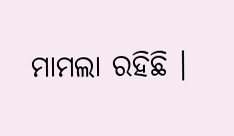ମାମଲା ରହିଛି ।